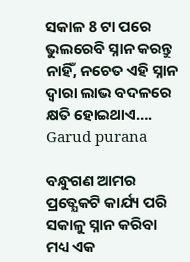ସକାଳ 8 ଟା ପରେ ଭୁଲରେବି ସ୍ନାନ କରନ୍ତୁ ନାହିଁ, ନଚେତ ଏହି ସ୍ନାନ ଦ୍ଵାରା ଲାଭ ବଦଳରେ କ୍ଷତି ହୋଇଥାଏ…. Garud purana

ବନ୍ଧୁଗଣ ଆମର ପ୍ରତ୍ଯେକଟି କାର୍ଯ୍ୟ ପରି ସକାଳୁ ସ୍ନାନ କରିବା ମଧ୍ୟ ଏକ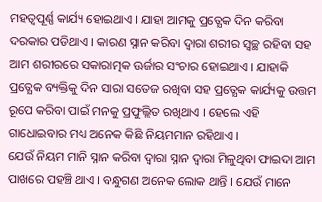ମହତ୍ଵପୂର୍ଣ୍ଣ କାର୍ଯ୍ୟ ହୋଇଥାଏ । ଯାହା ଆମକୁ ପ୍ରତ୍ଯେକ ଦିନ କରିବା ଦରକାର ପଡିଥାଏ । କାରଣ ସ୍ନାନ କରିବା ଦ୍ଵାରା ଶରୀର ସ୍ବଚ୍ଛ ରହିବା ସହ ଆମ ଶରୀରରେ ସକାରାତ୍ମକ ଊର୍ଜାର ସଂଚାର ହୋଇଥାଏ । ଯାହାକି ପ୍ରତ୍ଯେକ ବ୍ୟକ୍ତିକୁ ଦିନ ସାରା ସତେଜ ରଖିବା ସହ ପ୍ରତ୍ଯେକ କାର୍ଯ୍ୟକୁ ଉତ୍ତମ ରୂପେ କରିବା ପାଇଁ ମନକୁ ପ୍ରଫୁଲ୍ଲିତ ରଖିଥାଏ । ହେଲେ ଏହି ଗାଧୋଇବାର ମଧ୍ୟ ଅନେକ କିଛି ନିୟମମାନ ରହିଥାଏ ।
ଯେଉଁ ନିୟମ ମାନି ସ୍ନାନ କରିବା ଦ୍ଵାରା ସ୍ନାନ ଦ୍ଵାରା ମିଳୁଥିବା ଫାଇଦା ଆମ ପାଖରେ ପହଞ୍ଚି ଥାଏ । ବନ୍ଧୁଗଣ ଅନେକ ଲୋକ ଥାନ୍ତି । ଯେଉଁ ମାନେ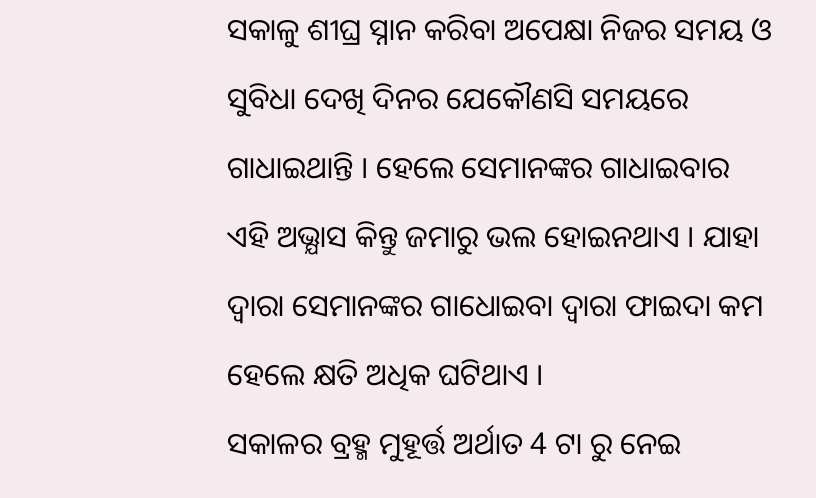ସକାଳୁ ଶୀଘ୍ର ସ୍ନାନ କରିବା ଅପେକ୍ଷା ନିଜର ସମୟ ଓ ସୁବିଧା ଦେଖି ଦିନର ଯେକୌଣସି ସମୟରେ ଗାଧାଇଥାନ୍ତି । ହେଲେ ସେମାନଙ୍କର ଗାଧାଇବାର ଏହି ଅଭ୍ଯାସ କିନ୍ତୁ ଜମାରୁ ଭଲ ହୋଇନଥାଏ । ଯାହା ଦ୍ଵାରା ସେମାନଙ୍କର ଗାଧୋଇବା ଦ୍ଵାରା ଫାଇଦା କମ ହେଲେ କ୍ଷତି ଅଧିକ ଘଟିଥାଏ ।
ସକାଳର ବ୍ରହ୍ମ ମୁହୂର୍ତ୍ତ ଅର୍ଥାତ 4 ଟା ରୁ ନେଇ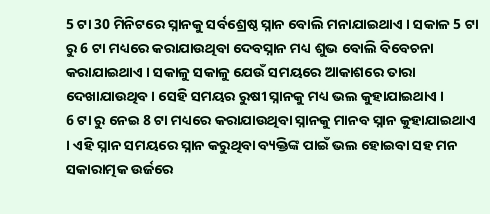5 ଟା 30 ମିନିଟରେ ସ୍ନାନକୁ ସର୍ବଶ୍ରେଷ୍ଠ ସ୍ନାନ ବୋଲି ମନାଯାଇଥାଏ । ସକାଳ 5 ଟା ରୁ 6 ଟା ମଧ୍ୟରେ କରାଯାଉଥିବା ଦେବସ୍ନାନ ମଧ୍ୟ ଶୁଭ ବୋଲି ବିବେଚନା କରାଯାଇଥାଏ । ସକାଳୁ ସକାଳୁ ଯେଉଁ ସମୟରେ ଆକାଶରେ ତାରା ଦେଖାଯାଉଥିବ । ସେହି ସମୟର ରୁଷୀ ସ୍ନାନକୁ ମଧ୍ୟ ଭଲ କୁହାଯାଇଥାଏ ।
6 ଟା ରୁ ନେଇ 8 ଟା ମଧ୍ୟରେ କରାଯାଉଥିବା ସ୍ନାନକୁ ମାନବ ସ୍ନାନ କୁହାଯାଇଥାଏ । ଏହି ସ୍ନାନ ସମୟରେ ସ୍ନାନ କରୁଥିବା ବ୍ୟକ୍ତିଙ୍କ ପାଇଁ ଭଲ ହୋଇବା ସହ ମନ ସକାରାତ୍ମକ ଉର୍ଜରେ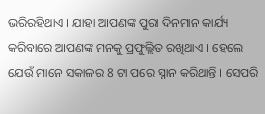ଭରିରହିଥାଏ । ଯାହା ଆପଣଙ୍କ ପୁରା ଦିନମାନ କାର୍ଯ୍ୟ କରିବାରେ ଆପଣଙ୍କ ମନକୁ ପ୍ରଫୁଲ୍ଲିତ ରଖିଥାଏ । ହେଲେ ଯେଉଁ ମାନେ ସକାଳର 8 ଟା ପରେ ସ୍ନାନ କରିଥାନ୍ତି । ସେପରି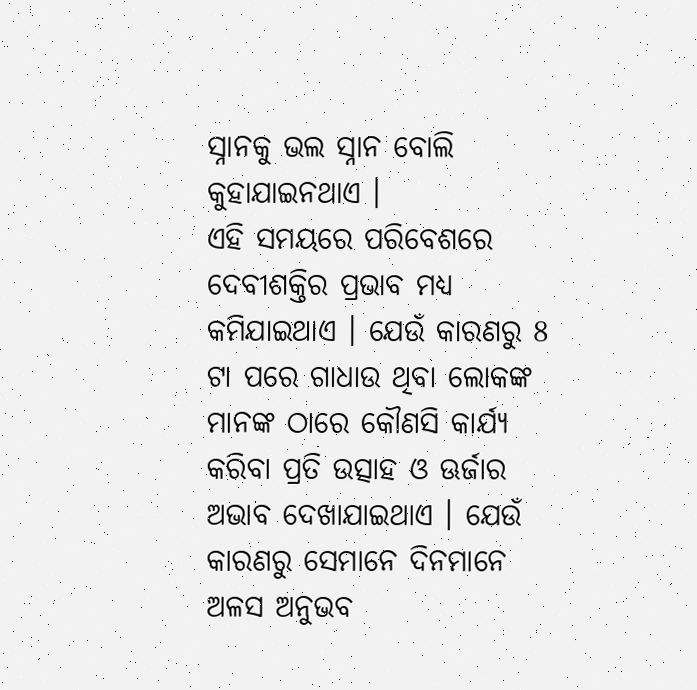ସ୍ନାନକୁ ଭଲ ସ୍ନାନ ବୋଲି କୁହାଯାଇନଥାଏ ।
ଏହି ସମୟରେ ପରିବେଶରେ ଦେବୀଶକ୍ତିର ପ୍ରଭାବ ମଧ୍ୟ କମିଯାଇଥାଏ । ଯେଉଁ କାରଣରୁ 8 ଟା ପରେ ଗାଧାଉ ଥିବା ଲୋକଙ୍କ ମାନଙ୍କ ଠାରେ କୌଣସି କାର୍ଯ୍ୟ କରିବା ପ୍ରତି ଉତ୍ସାହ ଓ ଊର୍ଜାର ଅଭାବ ଦେଖାଯାଇଥାଏ । ଯେଉଁ କାରଣରୁ ସେମାନେ ଦିନମାନେ ଅଳସ ଅନୁଭବ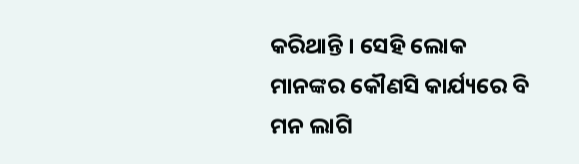କରିଥାନ୍ତି । ସେହି ଲୋକ ମାନଙ୍କର କୌଣସି କାର୍ଯ୍ୟରେ ବି ମନ ଲାଗି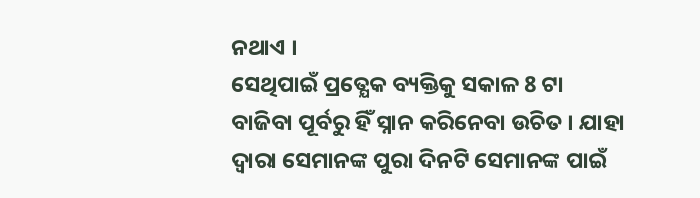ନଥାଏ ।
ସେଥିପାଇଁ ପ୍ରତ୍ଯେକ ବ୍ୟକ୍ତିକୁ ସକାଳ 8 ଟା ବାଜିବା ପୂର୍ବରୁ ହିଁ ସ୍ନାନ କରିନେବା ଉଚିତ । ଯାହା ଦ୍ଵାରା ସେମାନଙ୍କ ପୁରା ଦିନଟି ସେମାନଙ୍କ ପାଇଁ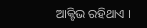ଆକ୍ଟିଭ ରହିଥାଏ ।